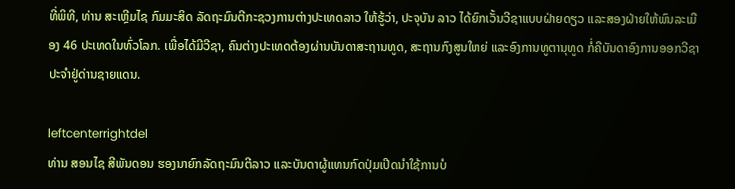ທີ່ພິທີ, ທ່ານ ສະເຫຼີມໄຊ ກົມມະສິດ ລັດຖະມົນຕີກະຊວງການຕ່າງປະເທດລາວ ໃຫ້ຮູ້ວ່າ, ປະຈຸບັນ ລາວ ໄດ້ຍົກເວັ້ນວີຊາແບບຝ່າຍດຽວ ແລະສອງຝ່າຍໃຫ້ພົນລະເມືອງ 46 ປະເທດໃນທົ່ວໂລກ. ເພື່ອໄດ້ມີວີຊາ, ຄົນຕ່າງປະເທດຕ້ອງຜ່ານບັນດາສະຖານທູດ, ສະຖານກົງສູນໃຫຍ່ ແລະອົງການທູຕານຸທູດ ກໍ່ຄືບັນດາອົງການອອກວີຊາປະຈໍາຢູ່ດ່ານຊາຍແດນ.

leftcenterrightdel
ທ່ານ ສອນໄຊ ສີພັນດອນ ຮອງນາຍົກລັດຖະມົນຕີລາວ ແລະບັນດາຜູ້ແທນກົດປຸ່ມເປີດນໍາໃຊ້ການບໍ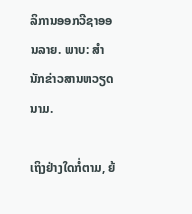ລິການອອກວີຊາອອນລາຍ. ພາບ: ສໍານັກຂ່າວສານຫວຽດນາມ.

ເຖິງຢ່າງໃດກໍ່ຕາມ, ຍ້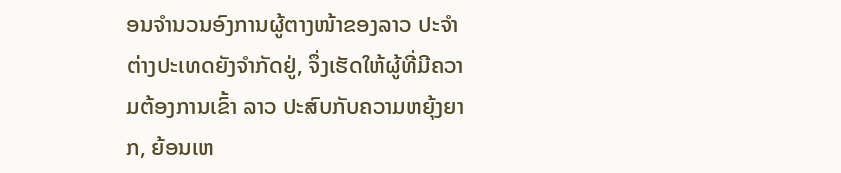ອນຈໍານວນອົງການຜູ້ຕາງໜ້າຂອງລາວ ປະຈໍາຕ່າງປະເທດຍັງຈໍາກັດຢູ່, ຈຶ່ງເຮັດໃຫ້ຜູ້ທີ່ມີຄວາມຕ້ອງການເຂົ້າ ລາວ ປະສົບກັບຄວາມຫຍຸ້ງຍາກ, ຍ້ອນເຫ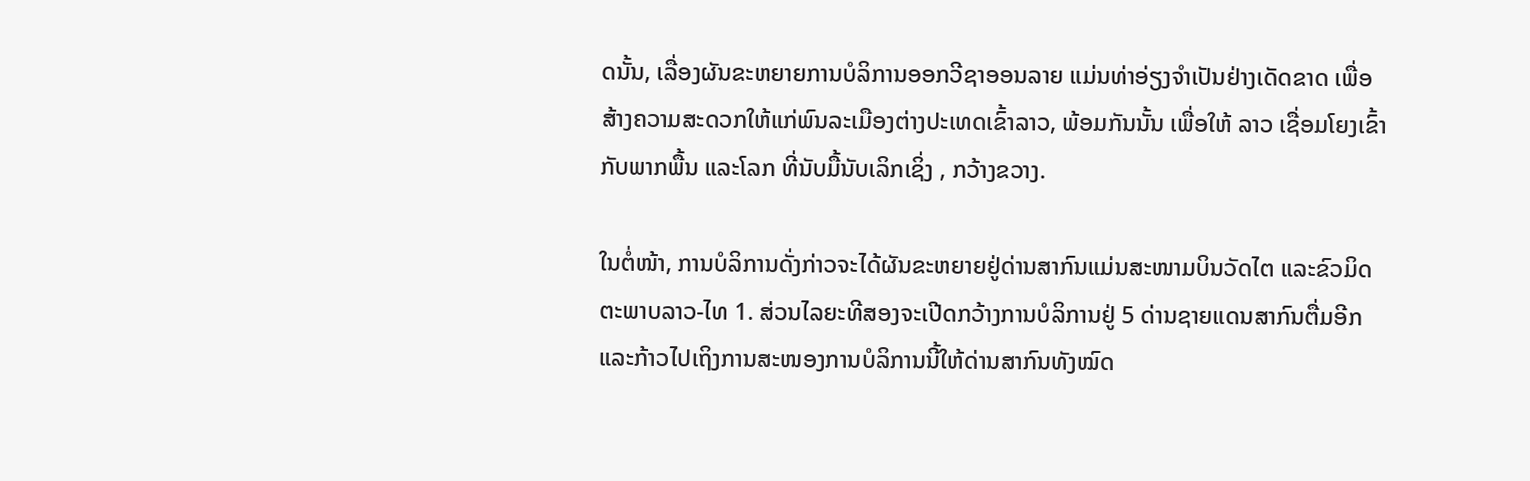ດນັ້ນ, ເລື່ອງຜັນຂະຫຍາຍການບໍລິການອອກວີຊາອອນລາຍ ແມ່ນທ່າອ່ຽງຈຳເປັນຢ່າງເດັດຂາດ ເພື່ອສ້າງຄວາມສະດວກໃຫ້ແກ່ພົນລະເມືອງຕ່າງປະເທດເຂົ້າລາວ, ພ້ອມກັນນັ້ນ ເພື່ອໃຫ້ ລາວ ເຊື່ອມໂຍງເຂົ້າກັບພາກພື້ນ ແລະໂລກ ທີ່ນັບມື້ນັບເລິກເຊິ່ງ , ກວ້າງຂວາງ.

ໃນຕໍ່ໜ້າ, ການບໍລິການດັ່ງກ່າວຈະໄດ້ຜັນຂະຫຍາຍຢູ່ດ່ານສາກົນແມ່ນສະໜາມບິນວັດໄຕ ແລະຂົວມິດຕະພາບລາວ-ໄທ 1. ສ່ວນໄລຍະທີສອງຈະເປີດກວ້າງການບໍລິການຢູ່ 5 ດ່ານຊາຍແດນສາກົນຕື່ມອີກ ແລະກ້າວໄປເຖິງການສະໜອງການບໍລິການນີ້ໃຫ້ດ່ານສາກົນທັງໝົດ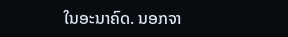ໃນອະນາຄົດ. ນອກຈາ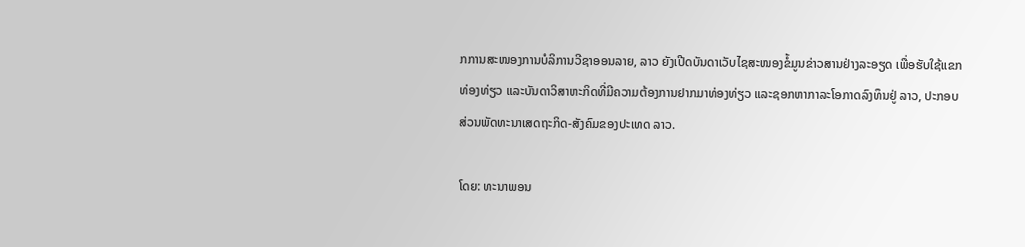ກການສະໜອງການບໍລິການວີຊາອອນລາຍ, ລາວ ຍັງເປີດບັນດາເວັບໄຊສະໜອງຂໍ້ມູນຂ່າວສານຢ່າງລະອຽດ ເພື່ອຮັບໃຊ້ແຂກທ່ອງທ່ຽວ ແລະບັນດາວິສາຫະກິດທີ່ມີຄວາມຕ້ອງການຢາກມາທ່ອງທ່ຽວ ແລະຊອກຫາກາລະໂອກາດລົງທຶນຢູ່ ລາວ, ປະກອບສ່ວນພັດທະນາເສດຖະກິດ-ສັງຄົມຂອງປະເທດ ລາວ.

ໂດຍ: ທະນາພອນ